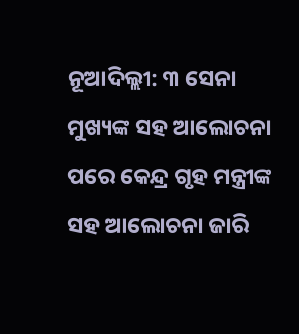ନୂଆଦିଲ୍ଲୀ: ୩ ସେନା ମୁଖ୍ୟଙ୍କ ସହ ଆଲୋଚନା ପରେ କେନ୍ଦ୍ର ଗୃହ ମନ୍ତ୍ରୀଙ୍କ ସହ ଆଲୋଚନା ଜାରି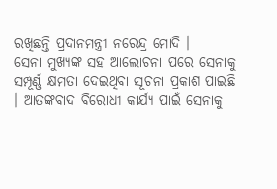ରଖିଛନ୍ତି ପ୍ରଦାନମନ୍ତ୍ରୀ ନରେନ୍ଦ୍ର ମୋଦି ।
ସେନା ମୁଖ୍ୟଙ୍କ ସହ ଆଲୋଚନା ପରେ ସେନାକୁ ସମ୍ପୂର୍ଣ୍ଣ କ୍ଷମତା ଦେଇଥିବା ସୂଚନା ପ୍ରକାଶ ପାଇଛି । ଆତଙ୍କବାଦ ବିରୋଧୀ କାର୍ଯ୍ୟ ପାଇଁ ସେନାକୁ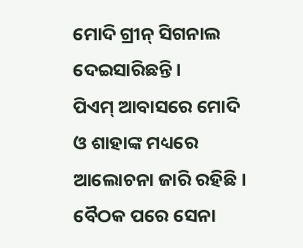ମୋଦି ଗ୍ରୀନ୍ ସିଗନାଲ ଦେଇସାରିଛନ୍ତି ।
ପିଏମ୍ ଆବାସରେ ମୋଦି ଓ ଶାହାଙ୍କ ମଧ୍ୟରେ ଆଲୋଚନା ଜାରି ରହିଛି । ବୈଠକ ପରେ ସେନା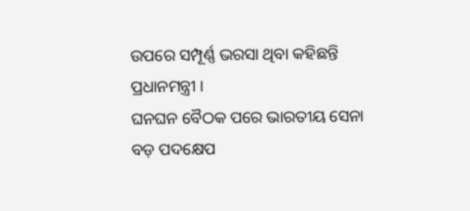ଉପରେ ସମ୍ପୂର୍ଣ୍ଣ ଭରସା ଥିବା କହିଛନ୍ତି ପ୍ରଧାନମନ୍ତ୍ରୀ ।
ଘନଘନ ବୈଠକ ପରେ ଭାରତୀୟ ସେନା ବଡ଼ ପଦକ୍ଷେପ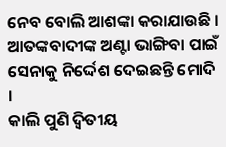ନେବ ବୋଲି ଆଶଙ୍କା କରାଯାଉଛି । ଆତଙ୍କବାଦୀଙ୍କ ଅଣ୍ଟା ଭାଙ୍ଗିବା ପାଇଁ ସେନାକୁ ନିର୍ଦ୍ଦେଶ ଦେଇଛନ୍ତି ମୋଦି ।
କାଲି ପୁଣି ଦ୍ୱିତୀୟ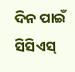ଦିନ ପାଇଁ ସିସିଏସ୍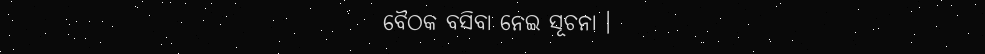ବୈଠକ ବସିବା ନେଇ ସୂଚନା ।